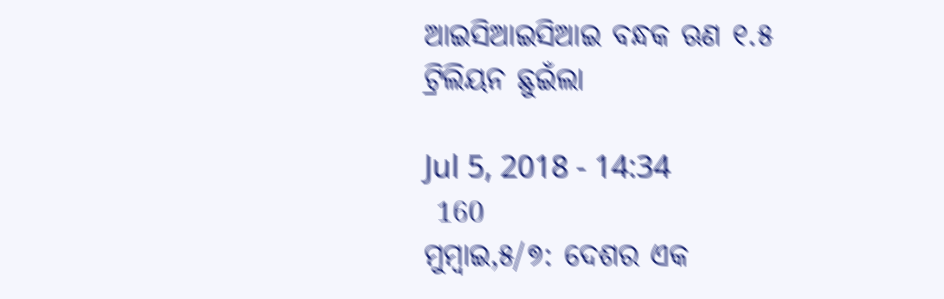ଆଇସିଆଇସିଆଇ ବନ୍ଧକ ଋଣ ୧.୫ ଟ୍ରିଲିୟନ ଛୁଇଁଲା

Jul 5, 2018 - 14:34
 160
ମୁମ୍ବାଇ,୫/୭: ଦେଶର ଏକ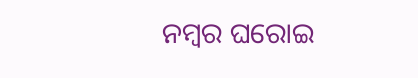ନମ୍ବର ଘରୋଇ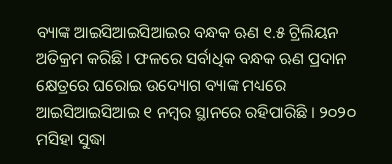ବ୍ୟାଙ୍କ ଆଇସିଆଇସିଆଇର ବନ୍ଧକ ଋଣ ୧.୫ ଟ୍ରିଲିୟନ ଅତିକ୍ରମ କରିଛି । ଫଳରେ ସର୍ବାଧିକ ବନ୍ଧକ ଋଣ ପ୍ରଦାନ କ୍ଷେତ୍ରରେ ଘରୋଇ ଉଦ୍ୟୋଗ ବ୍ୟାଙ୍କ ମଧ୍ୟରେ ଆଇସିଆଇସିଆଇ ୧ ନମ୍ବର ସ୍ଥାନରେ ରହିପାରିଛି । ୨୦୨୦ ମସିହା ସୁଦ୍ଧା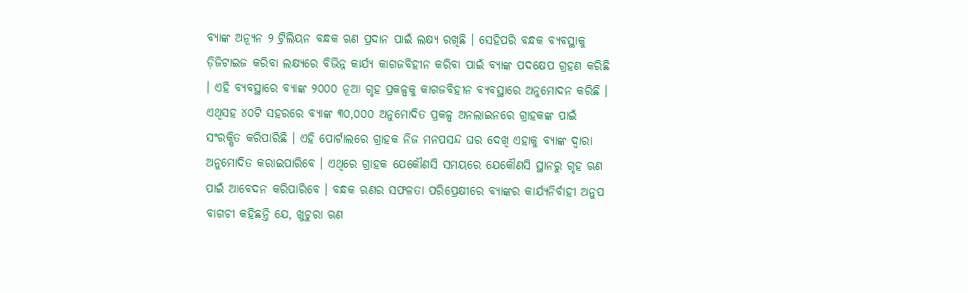ବ୍ୟାଙ୍କ ଅନ୍ୟୂନ ୨ ଟ୍ରିଲିୟନ ବନ୍ଧକ ଋଣ ପ୍ରଦାନ ପାଇଁ ଲକ୍ଷ୍ୟ ରଖିଛି । ସେହିପରି ବନ୍ଧକ ବ୍ୟବସ୍ଥାକୁ ଡ଼ିଜିଟାଇଜ କରିବା ଲକ୍ଷ୍ୟରେ ବିଭିନ୍ନ କାର୍ଯ୍ୟ କାଗଜବିହୀନ କରିବା ପାଇଁ ବ୍ୟାଙ୍କ ପଦକ୍ଷେପ ଗ୍ରହଣ କରିଛି । ଏହି ବ୍ୟବସ୍ଥାରେ ବ୍ୟାଙ୍କ ୨୦୦୦ ନୂଆ ଗୃହ ପ୍ରକଳ୍ପକୁ କାଗଜବିହୀନ ବ୍ୟବସ୍ଥାରେ ଅନୁମୋଦନ କରିଛି । ଏଥିସହ ୪୦ଟି ସହରରେ ବ୍ୟାଙ୍କ ୩୦,୦୦୦ ଅନୁମୋଦିତ ପ୍ରକଳ୍ପ ଅନଲାଇନରେ ଗ୍ରାହକଙ୍କ ପାଇଁ ସଂରକ୍ଷିତ କରିପାରିଛି । ଏହି ପୋର୍ଟାଲରେ ଗ୍ରାହକ ନିଜ ମନପସନ୍ଦ ଘର ଦେଖି ଏହାକୁ ବ୍ୟାଙ୍କ ଦ୍ୱାରା ଅନୁମୋଦିତ କରାଇପାରିବେ । ଏଥିରେ ଗ୍ରାହକ ଯେକୌଣସି ସମୟରେ ଯେକୌଣସି ସ୍ଥାନରୁ ଗୃହ ଋଣ ପାଇଁ ଆବେଦନ କରିପାରିବେ । ବନ୍ଧକ ଋଣର ସଫଳତା ପରିପ୍ରେକ୍ଷୀରେ ବ୍ୟାଙ୍କର କାର୍ଯ୍ୟନିର୍ବାହୀ ଅନୁପ ବାଗଚୀ କହିଛନ୍ତି ଯେ, ଖୁଚୁରା ଋଣ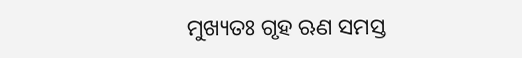ମୁଖ୍ୟତଃ ଗୃହ ଋଣ ସମସ୍ତ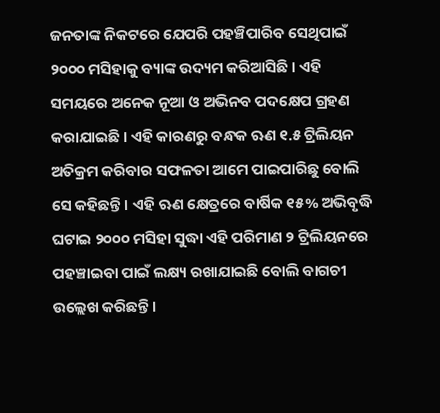ଜନତାଙ୍କ ନିକଟରେ ଯେପରି ପହଞ୍ଚିପାରିବ ସେଥିପାଇଁ ୨୦୦୦ ମସିହାକୁ ବ୍ୟାଙ୍କ ଉଦ୍ୟମ କରିଆସିଛି । ଏହି ସମୟରେ ଅନେକ ନୂଆ ଓ ଅଭିନବ ପଦକ୍ଷେପ ଗ୍ରହଣ କରାଯାଇଛି । ଏହି କାରଣରୁ ବନ୍ଧକ ଋଣ ୧.୫ ଟ୍ରିଲିୟନ ଅତିକ୍ରମ କରିବାର ସଫଳତା ଆମେ ପାଇପାରିଛୁ ବୋଲି ସେ କହିଛନ୍ତି । ଏହି ଋଣ କ୍ଷେତ୍ରରେ ବାର୍ଷିକ ୧୫% ଅଭିବୃଦ୍ଧି ଘଟାଇ ୨୦୦୦ ମସିହା ସୁଦ୍ଧା ଏହି ପରିମାଣ ୨ ଟ୍ରିଲିୟନରେ ପହଞ୍ଚାଇବା ପାଇଁ ଲକ୍ଷ୍ୟ ରଖାଯାଇଛି ବୋଲି ବାଗଚୀ ଉଲ୍ଲେଖ କରିଛନ୍ତି ।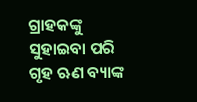ଗ୍ରାହକଙ୍କୁ ସୁହାଇବା ପରି ଗୃହ ଋଣ ବ୍ୟାଙ୍କ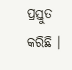ପ୍ରସ୍ତୁତ କରିଛି ।